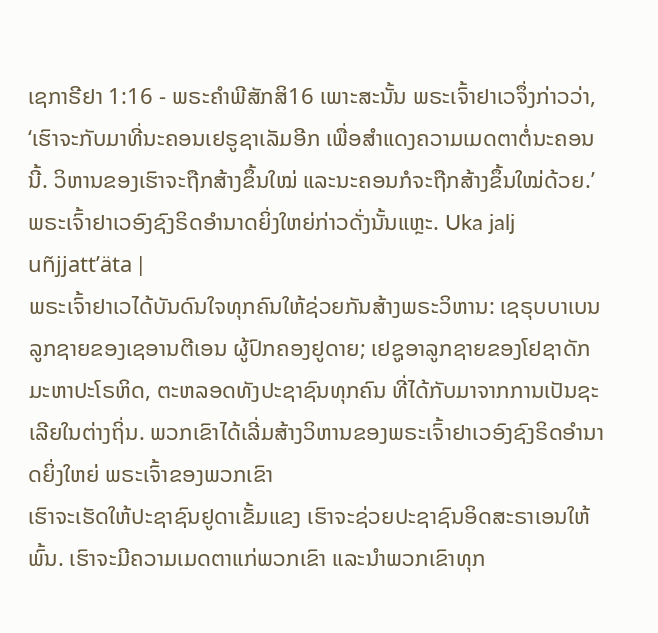ເຊກາຣີຢາ 1:16 - ພຣະຄຳພີສັກສິ16 ເພາະສະນັ້ນ ພຣະເຈົ້າຢາເວຈຶ່ງກ່າວວ່າ, ‘ເຮົາຈະກັບມາທີ່ນະຄອນເຢຣູຊາເລັມອີກ ເພື່ອສຳແດງຄວາມເມດຕາຕໍ່ນະຄອນນີ້. ວິຫານຂອງເຮົາຈະຖືກສ້າງຂຶ້ນໃໝ່ ແລະນະຄອນກໍຈະຖືກສ້າງຂຶ້ນໃໝ່ດ້ວຍ.’ ພຣະເຈົ້າຢາເວອົງຊົງຣິດອຳນາດຍິ່ງໃຫຍ່ກ່າວດັ່ງນັ້ນແຫຼະ. Uka jalj uñjjattʼäta |
ພຣະເຈົ້າຢາເວໄດ້ບັນດົນໃຈທຸກຄົນໃຫ້ຊ່ວຍກັນສ້າງພຣະວິຫານ: ເຊຣຸບບາເບນລູກຊາຍຂອງເຊອານຕີເອນ ຜູ້ປົກຄອງຢູດາຍ; ເຢຊູອາລູກຊາຍຂອງໂຢຊາດັກ ມະຫາປະໂຣຫິດ, ຕະຫລອດທັງປະຊາຊົນທຸກຄົນ ທີ່ໄດ້ກັບມາຈາກການເປັນຊະເລີຍໃນຕ່າງຖິ່ນ. ພວກເຂົາໄດ້ເລີ່ມສ້າງວິຫານຂອງພຣະເຈົ້າຢາເວອົງຊົງຣິດອຳນາດຍິ່ງໃຫຍ່ ພຣະເຈົ້າຂອງພວກເຂົາ
ເຮົາຈະເຮັດໃຫ້ປະຊາຊົນຢູດາເຂັ້ມແຂງ ເຮົາຈະຊ່ວຍປະຊາຊົນອິດສະຣາເອນໃຫ້ພົ້ນ. ເຮົາຈະມີຄວາມເມດຕາແກ່ພວກເຂົາ ແລະນຳພວກເຂົາທຸກ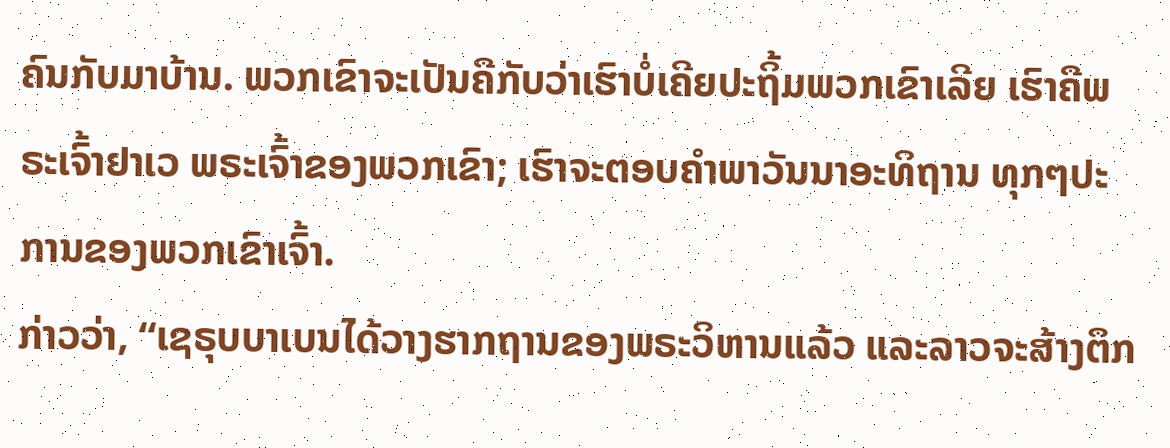ຄົນກັບມາບ້ານ. ພວກເຂົາຈະເປັນຄືກັບວ່າເຮົາບໍ່ເຄີຍປະຖິ້ມພວກເຂົາເລີຍ ເຮົາຄືພຣະເຈົ້າຢາເວ ພຣະເຈົ້າຂອງພວກເຂົາ; ເຮົາຈະຕອບຄຳພາວັນນາອະທິຖານ ທຸກໆປະການຂອງພວກເຂົາເຈົ້າ.
ກ່າວວ່າ, “ເຊຣຸບບາເບນໄດ້ວາງຮາກຖານຂອງພຣະວິຫານແລ້ວ ແລະລາວຈະສ້າງຕຶກ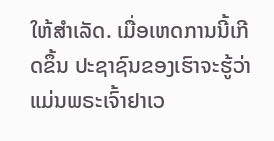ໃຫ້ສຳເລັດ. ເມື່ອເຫດການນີ້ເກີດຂຶ້ນ ປະຊາຊົນຂອງເຮົາຈະຮູ້ວ່າແມ່ນພຣະເຈົ້າຢາເວ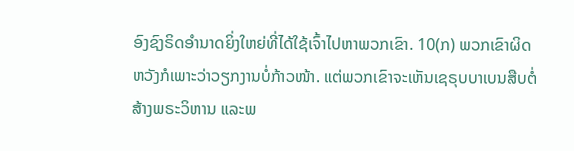ອົງຊົງຣິດອຳນາດຍິ່ງໃຫຍ່ທີ່ໄດ້ໃຊ້ເຈົ້າໄປຫາພວກເຂົາ. 10(ກ) ພວກເຂົາຜິດຫວັງກໍເພາະວ່າວຽກງານບໍ່ກ້າວໜ້າ. ແຕ່ພວກເຂົາຈະເຫັນເຊຣຸບບາເບນສືບຕໍ່ສ້າງພຣະວິຫານ ແລະພ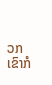ວກເຂົາກໍ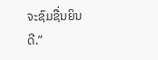ຈະຊົມຊື່ນຍິນດີ.”